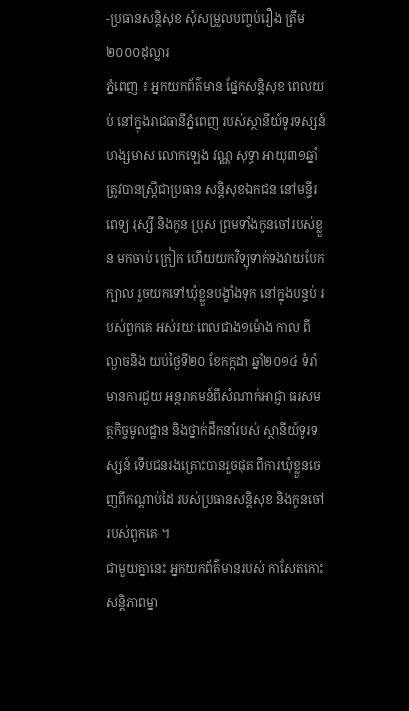-ប្រធានសន្ដិសុខ សុំសម្រួលបញ្ចប់រឿង ត្រឹម ២០០០ដុល្លារ
ភ្នំពេញ ៖ អ្នកយកព័ត៌មាន ផ្នែកសន្ដិសុខ ពេលយប់ នៅក្នុងរាជធានីភ្នំពេញ របស់ស្ថានីយ៍ទូរទស្សន៍ ហង្សមាស លោកឡេង វណ្ណ សុទ្ធា អាយុ៣១ឆ្នាំ ត្រូវបានស្ដ្រីជាប្រធាន សន្ដិសុខឯកជន នៅមន្ទីរពេទ្យ រុស្សី និងកូន ប្រុស ព្រមទាំងកូនចៅរបស់ខ្លួន មកចាប់ ក្រៀក ហើយយកវិទ្យុទាក់ទងវាយបែកក្បាល រួចយកទៅឃុំខ្លួនបង្ខាំងទុក នៅក្នុងបន្ទប់ របស់ពួកគេ អស់រយៈពេលជាង១ម៉ោង កាល ពីល្ងាចនិង យប់ថ្ងៃទី២០ ខែកក្កដា ឆ្នាំ២០១៤ ទំរាំ មានការជួយ អន្ដរាគមន៍ពីសំណាក់អាជ្ញា ធរសមត្ថកិច្ចមូលដ្ឋាន និងថ្នាក់ដឹកនាំរបស់ ស្ថានីយ៍ទូរទស្សន៍ ទើបជនរងគ្រោះបានរួចផុត ពីការឃុំខ្លួនចេញពីកណ្ដាប់ដៃ របស់ប្រធានសន្ដិសុខ និងកូនចៅរបស់ពួកគេ ។
ជាមួយគ្នានេះ អ្នកយកព័ត៌មានរបស់ កាសែតកោះសន្ដិភាពម្នា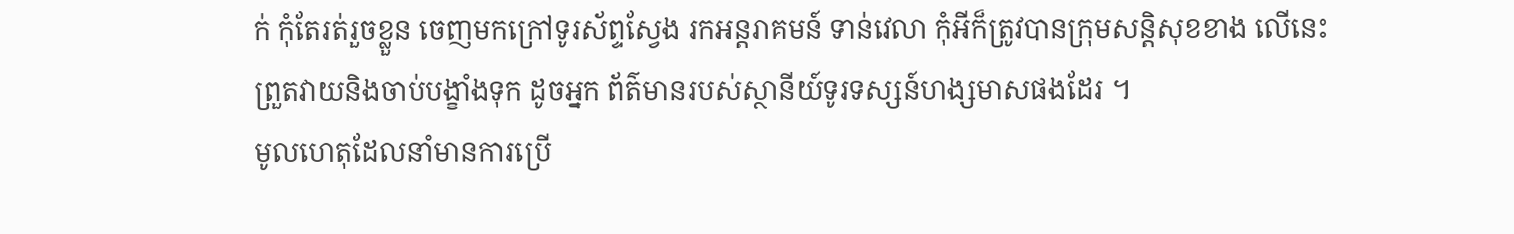ក់ កុំតែរត់រួចខ្លួន ចេញមកក្រៅទូរស័ព្ទស្វែង រកអន្ដរាគមន៍ ទាន់វេលា កុំអីក៏ត្រូវបានក្រុមសន្ដិសុខខាង លើនេះព្រួតវាយនិងចាប់បង្ខាំងទុក ដូចអ្នក ព័ត៌មានរបស់ស្ថានីយ៍ទូរទស្សន៍ហង្សមាសផងដែរ ។
មូលហេតុដែលនាំមានការប្រើ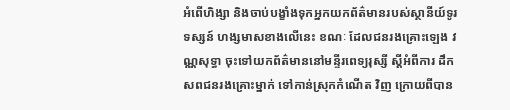អំពើហិង្សា និងចាប់បង្ខាំងទុកអ្នកយកព័ត៌មានរបស់ស្ថានីយ៍ទូរទស្សន៍ ហង្សមាសខាងលើនេះ ខណៈ ដែលជនរងគ្រោះឡេង វណ្ណសុទ្ធា ចុះទៅយកព័ត៌មាននៅមន្ទីរពេទ្យរុស្សី ស្ដីអំពីការ ដឹកសពជនរងគ្រោះម្នាក់ ទៅកាន់ស្រុកកំណើត វិញ ក្រោយពីបាន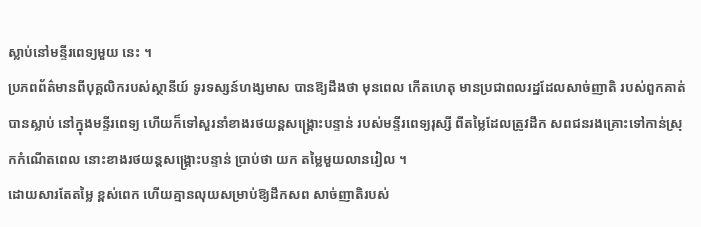ស្លាប់នៅមន្ទីរពេទ្យមួយ នេះ ។
ប្រភពព័ត៌មានពីបុគ្គលិករបស់ស្ថានីយ៍ ទូរទស្សន៍ហង្សមាស បានឱ្យដឹងថា មុនពេល កើតហេតុ មានប្រជាពលរដ្ឋដែលសាច់ញាតិ របស់ពួកគាត់បានស្លាប់ នៅក្នុងមន្ទីរពេទ្យ ហើយក៏ទៅសួរនាំខាងរថយន្ដសង្គ្រោះបន្ទាន់ របស់មន្ទីរពេទ្យរុស្សី ពីតម្លៃដែលត្រូវដឹក សពជនរងគ្រោះទៅកាន់ស្រុកកំណើតពេល នោះខាងរថយន្ដសង្គ្រោះបន្ទាន់ ប្រាប់ថា យក តម្លៃមួយលានរៀល ។
ដោយសារតែតម្លៃ ខ្ពស់ពេក ហើយគ្មានលុយសម្រាប់ឱ្យដឹកសព សាច់ញាតិរបស់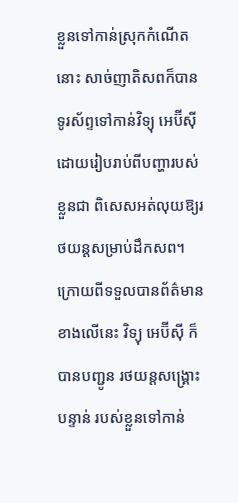ខ្លួនទៅកាន់ស្រុកកំណើតនោះ សាច់ញាតិសពក៏បានទូរស័ព្ទទៅកាន់វិទ្យុ អេប៊ីស៊ី ដោយរៀបរាប់ពីបញ្ហារបស់ខ្លួនជា ពិសេសអត់លុយឱ្យរថយន្ដសម្រាប់ដឹកសព។ ក្រោយពីទទួលបានព័ត៌មានខាងលើនេះ វិទ្យុ អេប៊ីស៊ី ក៏បានបញ្ជូន រថយន្ដសង្គ្រោះបន្ទាន់ របស់ខ្លួនទៅកាន់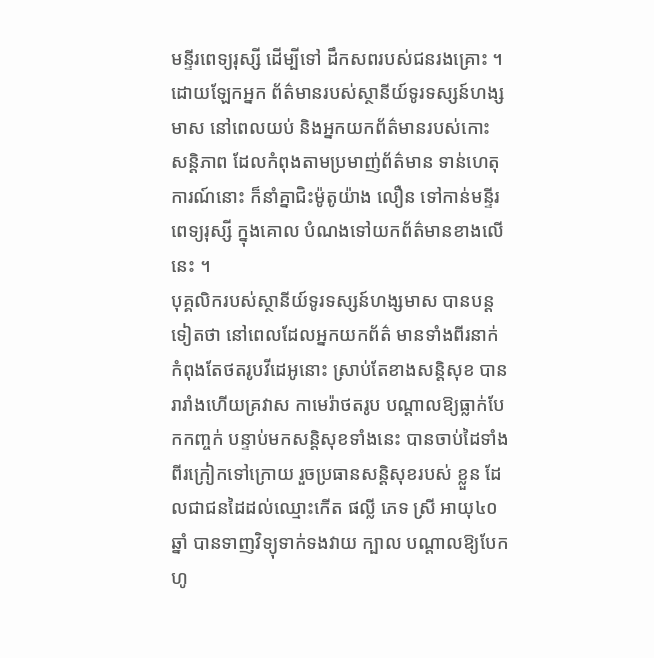មន្ទីរពេទ្យរុស្សី ដើម្បីទៅ ដឹកសពរបស់ជនរងគ្រោះ ។
ដោយឡែកអ្នក ព័ត៌មានរបស់ស្ថានីយ៍ទូរទស្សន៍ហង្សមាស នៅពេលយប់ និងអ្នកយកព័ត៌មានរបស់កោះ សន្ដិភាព ដែលកំពុងតាមប្រមាញ់ព័ត៌មាន ទាន់ហេតុការណ៍នោះ ក៏នាំគ្នាជិះម៉ូតូយ៉ាង លឿន ទៅកាន់មន្ទីរពេទ្យរុស្សី ក្នុងគោល បំណងទៅយកព័ត៌មានខាងលើនេះ ។
បុគ្គលិករបស់ស្ថានីយ៍ទូរទស្សន៍ហង្សមាស បានបន្ដទៀតថា នៅពេលដែលអ្នកយកព័ត៌ មានទាំងពីរនាក់ កំពុងតែថតរូបវីដេអូនោះ ស្រាប់តែខាងសន្ដិសុខ បានរារាំងហើយគ្រវាស កាមេរ៉ាថតរូប បណ្ដាលឱ្យធ្លាក់បែកកញ្ចក់ បន្ទាប់មកសន្ដិសុខទាំងនេះ បានចាប់ដៃទាំង ពីរក្រៀកទៅក្រោយ រួចប្រធានសន្ដិសុខរបស់ ខ្លួន ដែលជាជនដៃដល់ឈ្មោះកើត ផល្លី ភេទ ស្រី អាយុ៤០ឆ្នាំ បានទាញវិទ្យុទាក់ទងវាយ ក្បាល បណ្ដាលឱ្យបែកហូ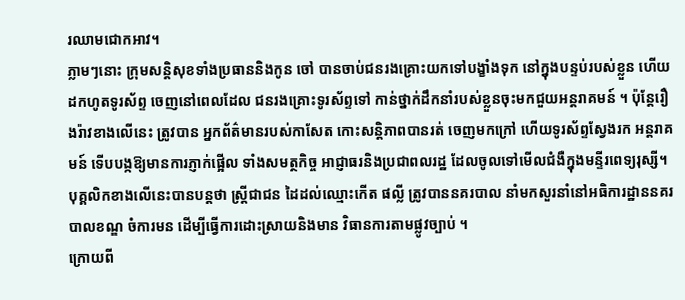រឈាមជោកអាវ។
ភ្លាមៗនោះ ក្រុមសន្ដិសុខទាំងប្រធាននិងកូន ចៅ បានចាប់ជនរងគ្រោះយកទៅបង្ខាំងទុក នៅក្នុងបន្ទប់របស់ខ្លួន ហើយដកហូតទូរស័ព្ទ ចេញនៅពេលដែល ជនរងគ្រោះទូរស័ព្ទទៅ កាន់ថ្នាក់ដឹកនាំរបស់ខ្លួនចុះមកជួយអន្ដរាគមន៍ ។ ប៉ុន្ដែរឿងរ៉ាវខាងលើនេះ ត្រូវបាន អ្នកព័ត៌មានរបស់កាសែត កោះសន្ដិភាពបានរត់ ចេញមកក្រៅ ហើយទូរស័ព្ទស្វែងរក អន្ដរាគមន៍ ទើបបង្កឱ្យមានការភ្ញាក់ផ្អើល ទាំងសមត្ថកិច្ច អាជ្ញាធរនិងប្រជាពលរដ្ឋ ដែលចូលទៅមើលជំងឺក្នុងមន្ទីរពេទ្យរុស្សី។
បុគ្គលិកខាងលើនេះបានបន្ដថា ស្ដ្រីជាជន ដៃដល់ឈ្មោះកើត ផល្លី ត្រូវបាននគរបាល នាំមកសួរនាំនៅអធិការដ្ឋាននគរបាលខណ្ឌ ចំការមន ដើម្បីធ្វើការដោះស្រាយនិងមាន វិធានការតាមផ្លូវច្បាប់ ។
ក្រោយពី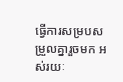ធ្វើការសម្របសម្រួលគ្នារួចមក អស់រយៈ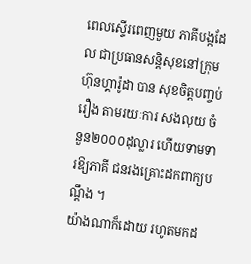ពេលស្ទើរពេញមួយ ភាគីបង្កដែល ជាប្រធានសន្ដិសុខនៅក្រុមហ៊ុនហ្គារ៉ូដា បាន សុខចិត្ដបញ្ចប់រឿង តាមរយៈការ សងលុយ ចំនួន២០០០ដុល្លារ ហើយទាមទារឱ្យភាគី ជនរងគ្រោះដកពាក្យបណ្ដឹង ។
យ៉ាងណាក៏ដោយ រហូតមកដ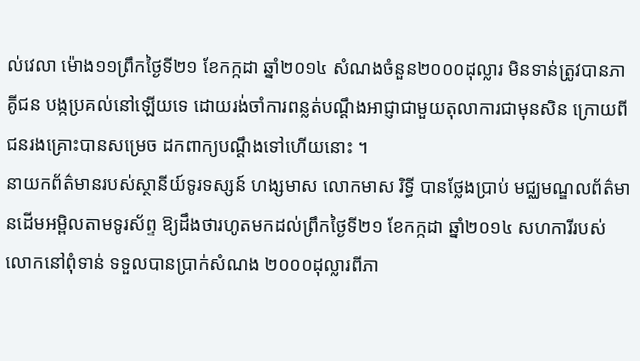ល់វេលា ម៉ោង១១ព្រឹកថ្ងៃទី២១ ខែកក្កដា ឆ្នាំ២០១៤ សំណងចំនួន២០០០ដុល្លារ មិនទាន់ត្រូវបានភាគូីជន បង្កប្រគល់នៅឡើយទេ ដោយរង់ចាំការពន្លត់បណ្ដឹងអាជ្ញាជាមួយតុលាការជាមុនសិន ក្រោយពីជនរងគ្រោះបានសម្រេច ដកពាក្យបណ្ដឹងទៅហើយនោះ ។
នាយកព័ត៌មានរបស់ស្ថានីយ៍ទូរទស្សន៍ ហង្សមាស លោកមាស រិទ្ធី បានថ្លែងប្រាប់ មជ្ឈមណ្ឌលព័ត៌មានដើមអម្ពិលតាមទូរស័ព្ទ ឱ្យដឹងថារហូតមកដល់ព្រឹកថ្ងៃទី២១ ខែកក្កដា ឆ្នាំ២០១៤ សហការីរបស់លោកនៅពុំទាន់ ទទួលបានប្រាក់សំណង ២០០០ដុល្លារពីភា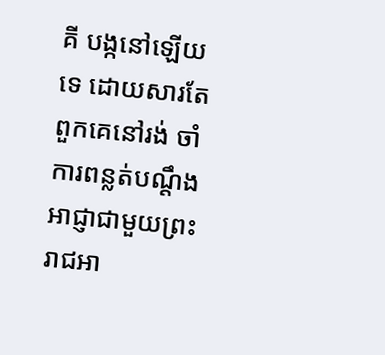គី បង្កនៅឡើយទេ ដោយសារតែពួកគេនៅរង់ ចាំការពន្លត់បណ្ដឹងអាជ្ញាជាមួយព្រះរាជអា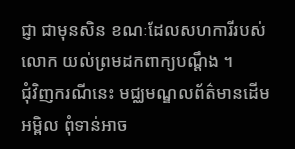ជ្ញា ជាមុនសិន ខណៈដែលសហការីរបស់លោក យល់ព្រមដកពាក្យបណ្ដឹង ។
ជុំវិញករណីនេះ មជ្ឈមណ្ឌលព័ត៌មានដើម អម្ពិល ពុំទាន់អាច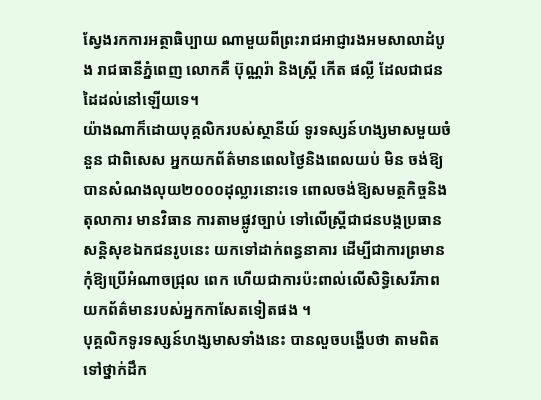ស្វែងរកការអត្ថាធិប្បាយ ណាមួយពីព្រះរាជអាជ្ញារងអមសាលាដំបូង រាជធានីភ្នំពេញ លោកគឺ ប៊ុណ្ណរ៉ា និងស្ដ្រី កើត ផល្លី ដែលជាជនដៃដល់នៅឡើយទេ។
យ៉ាងណាក៏ដោយបុគ្គលិករបស់ស្ថានីយ៍ ទូរទស្សន៍ហង្សមាសមួយចំនួន ជាពិសេស អ្នកយកព័ត៌មានពេលថ្ងៃនិងពេលយប់ មិន ចង់ឱ្យបានសំណងលុយ២០០០ដុល្លារនោះទេ ពោលចង់ឱ្យសមត្ថកិច្ចនិងតុលាការ មានវិធាន ការតាមផ្លូវច្បាប់ ទៅលើស្ដ្រីជាជនបង្កប្រធាន សន្ដិសុខឯកជនរូបនេះ យកទៅដាក់ពន្ធនាគារ ដើម្បីជាការព្រមាន កុំឱ្យប្រើអំណាចជ្រុល ពេក ហើយជាការប៉ះពាល់លើសិទ្ធិសេរីភាព យកព័ត៌មានរបស់អ្នកកាសែតទៀតផង ។
បុគ្គលិកទូរទស្សន៍ហង្សមាសទាំងនេះ បានលួចបង្ហើបថា តាមពិតទៅថ្នាក់ដឹក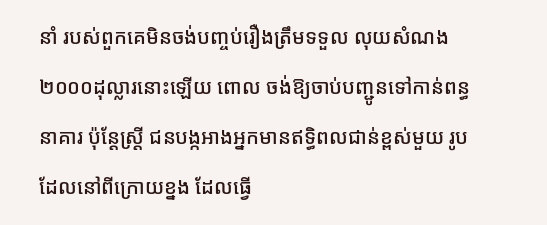នាំ របស់ពួកគេមិនចង់បញ្ចប់រឿងត្រឹមទទួល លុយសំណង ២០០០ដុល្លារនោះឡើយ ពោល ចង់ឱ្យចាប់បញ្ជូនទៅកាន់ពន្ធនាគារ ប៉ុន្ដែស្ដ្រី ជនបង្កអាងអ្នកមានឥទ្ធិពលជាន់ខ្ពស់មួយ រូបដែលនៅពីក្រោយខ្នង ដែលធ្វើ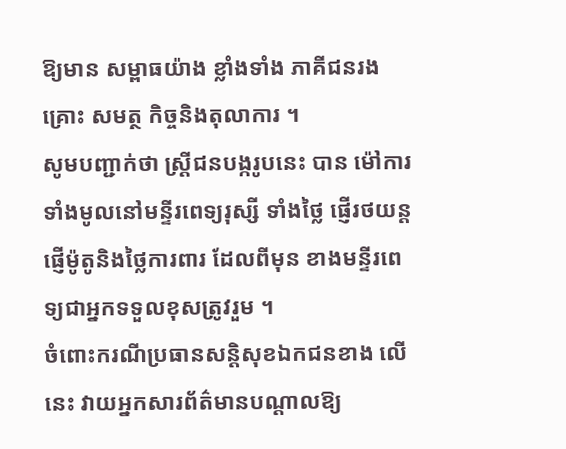ឱ្យមាន សម្ពាធយ៉ាង ខ្លាំងទាំង ភាគីជនរងគ្រោះ សមត្ថ កិច្ចនិងតុលាការ ។
សូមបញ្ជាក់ថា ស្ដ្រីជនបង្ករូបនេះ បាន ម៉ៅការទាំងមូលនៅមន្ទីរពេទ្យរុស្សី ទាំងថ្លៃ ផ្ញើរថយន្ដ ផ្ញើម៉ូតូនិងថ្លៃការពារ ដែលពីមុន ខាងមន្ទីរពេទ្យជាអ្នកទទួលខុសត្រូវរួម ។
ចំពោះករណីប្រធានសន្ដិសុខឯកជនខាង លើនេះ វាយអ្នកសារព័ត៌មានបណ្ដាលឱ្យ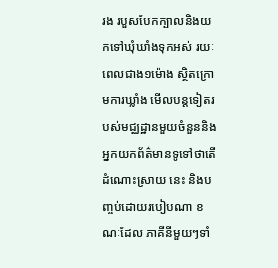រង របួសបែកក្បាលនិងយកទៅឃុំឃាំងទុកអស់ រយៈពេលជាង១ម៉ោង ស្ថិតក្រោមការឃ្លាំង មើលបន្ដទៀតរបស់មជ្ឈដ្ឋានមួយចំនួននិង អ្នកយកព័ត៌មានទូទៅថាតើដំណោះស្រាយ នេះ និងបញ្ចប់ដោយរបៀបណា ខណៈដែល ភាគីនីមួយៗទាំ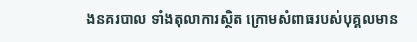ងនគរបាល ទាំងតុលាការស្ថិត ក្រោមសំពាធរបស់បុគ្គលមាន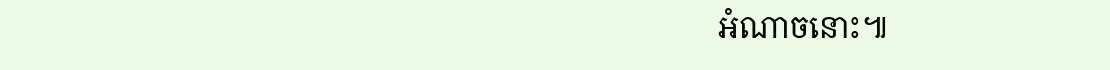អំណាចនោះ៕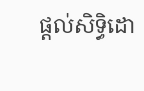ផ្តល់សិទ្ធិដោ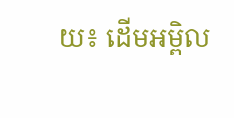យ៖ ដើមអម្ពិល